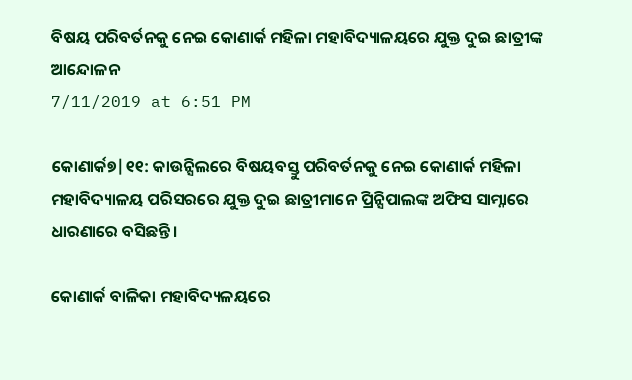ବିଷୟ ପରିବର୍ତନକୁ ନେଇ କୋଣାର୍କ ମହିଳା ମହାବିଦ୍ୟାଳୟରେ ଯୁକ୍ତ ଦୁଇ ଛାତ୍ରୀଙ୍କ ଆନ୍ଦୋଳନ
7/11/2019 at 6:51 PM

କୋଣାର୍କ୭|୧୧: କାଉନ୍ସିଲରେ ବିଷୟବସ୍ତୁ ପରିବର୍ତନକୁ ନେଇ କୋଣାର୍କ ମହିଳା ମହାବିଦ୍ୟାଳୟ ପରିସରରେ ଯୁକ୍ତ ଦୁଇ ଛାତ୍ରୀମାନେ ପ୍ରିନ୍ସିପାଲଙ୍କ ଅଫିସ ସାମ୍ନାରେ ଧାରଣାରେ ବସିଛନ୍ତି ।

କୋଣାର୍କ ବାଳିକା ମହାବିଦ୍ୟଳୟରେ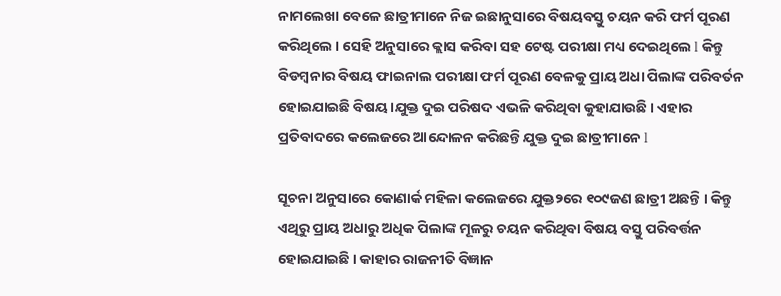ନାମଲେଖା ବେଳେ ଛାତ୍ରୀମାନେ ନିଜ ଇଛାନୁସାରେ ବିଷୟବସ୍ତୁ ଚୟନ କରି ଫର୍ମ ପୂରଣ କରିଥିଲେ । ସେହି ଅନୁସାରେ କ୍ଲାସ କରିବା ସହ ଟେଷ୍ଟ ପରୀକ୍ଷା ମଧ୍ୟ ଦେଇଥିଲେ l କିନ୍ତୁ ବିଡମ୍ବନାର ବିଷୟ ଫାଇନାଲ ପରୀକ୍ଷା ଫର୍ମ ପୂରଣ ବେଳକୁ ପ୍ରାୟ ଅଧା ପିଲାଙ୍କ ପରିବର୍ତନ ହୋଇଯାଇଛି ବିଷୟ ।ଯୁକ୍ତ ଦୁଇ ପରିଷଦ ଏଭଳି କରିଥିବା କୁହାଯାଉଛି । ଏହାର ପ୍ରତିବାଦରେ କଲେଜରେ ଆନ୍ଦୋଳନ କରିଛନ୍ତି ଯୁକ୍ତ ଦୁଇ ଛାତ୍ରୀମାନେ l

ସୂଚନା ଅନୁସାରେ କୋଣାର୍କ ମହିଳା କଲେଜରେ ଯୁକ୍ତ୨ରେ ୧୦୯ଜଣ ଛାତ୍ରୀ ଅଛନ୍ତି । କିନ୍ତୁ ଏଥିରୁ ପ୍ରାୟ ଅଧାରୁ ଅଧିକ ପିଲାଙ୍କ ମୂଳରୁ ଚୟନ କରିଥିବା ବିଷୟ ବସ୍ତୁ ପରିବର୍ତ୍ତନ ହୋଇଯାଇଛି । କାହାର ରାଜନୀତି ବିଜ୍ଞାନ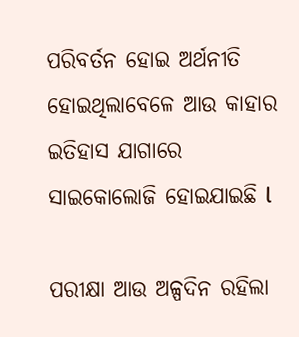ପରିବର୍ତନ ହୋଇ ଅର୍ଥନୀତି ହୋଇଥିଲାବେଳେ ଆଉ କାହାର ଇତିହାସ ଯାଗାରେ ସାଇକୋଲୋଜି ହୋଇଯାଇଛି l

ପରୀକ୍ଷା ଆଉ ଅଳ୍ପଦିନ ରହିଲା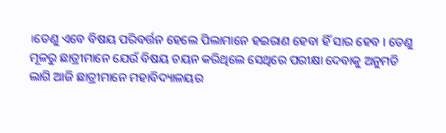।ତେଣୁ ଏବେ ବିଷୟ ପରିବର୍ତ୍ତନ ହେଲେ ପିଲାମାନେ ହଇରାଣ ହେବା ହିଁ ସାର ହେବ । ତେଣୁ ମୂଳରୁ ଛାତ୍ରୀମାନେ ଯେଉଁ ବିଷୟ ଚୟନ କରିଥିଲେ ସେଥିରେ ପରୀକ୍ଷା ଦେବାକୁ ଅନୁମତି ଲାଗି ଆଜି ଛାତ୍ରୀମାନେ ମହାବିଦ୍ୟାଳୟର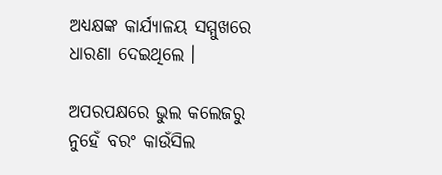ଅଧ୍ୟକ୍ଷଙ୍କ କାର୍ଯ୍ୟାଳୟ ସମ୍ମୁଖରେ ଧାରଣା ଦେଇଥିଲେ ।

ଅପରପକ୍ଷରେ ଭୁଲ କଲେଜରୁ ନୁହେଁ ବରଂ କାଉଁସିଲ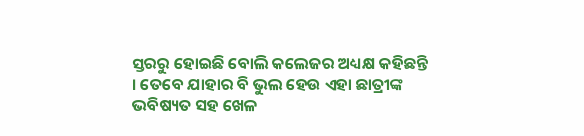ସ୍ତରରୁ ହୋଇଛି ବୋଲି କଲେଜର ଅଧ୍ୟକ୍ଷ କହିଛନ୍ତି । ତେବେ ଯାହାର ବି ଭୁଲ ହେଉ ଏହା ଛାତ୍ରୀଙ୍କ ଭବିଷ୍ୟତ ସହ ଖେଳ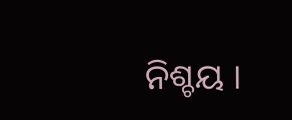ନିଶ୍ଚୟ ।